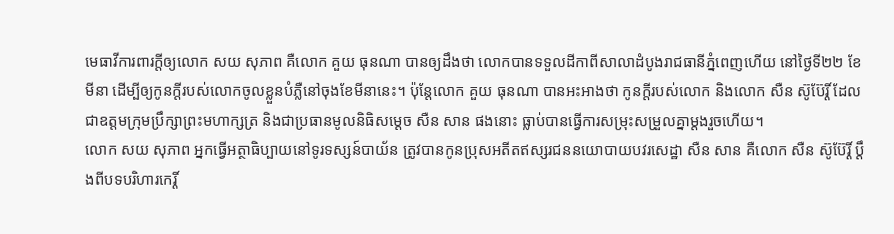មេធាវីការពារក្ដីឲ្យលោក សយ សុភាព គឺលោក គួយ ធុនណា បានឲ្យដឹងថា លោកបានទទួលដីកាពីសាលាដំបូងរាជធានីភ្នំពេញហើយ នៅថ្ងៃទី២២ ខែមីនា ដើម្បីឲ្យកូនក្ដីរបស់លោកចូលខ្លួនបំភ្លឺនៅចុងខែមីនានេះ។ ប៉ុន្តែលោក គួយ ធុនណា បានអះអាងថា កូនក្ដីរបស់លោក និងលោក សឺន ស៊ូប៊ែរ្តិ៍ ដែលជាឧត្ដមក្រុមប្រឹក្សាព្រះមហាក្សត្រ និងជាប្រធានមូលនិធិសម្ដេច សឺន សាន ផងនោះ ធ្លាប់បានធ្វើការសម្រុះសម្រួលគ្នាម្ដងរួចហើយ។
លោក សយ សុភាព អ្នកធ្វើអត្ថាធិប្បាយនៅទូរទស្សន៍បាយ័ន ត្រូវបានកូនប្រុសអតីតឥស្សរជននយោបាយបវរសេដ្ឋា សឺន សាន គឺលោក សឺន ស៊ូប៊ែរ្តិ៍ ប្ដឹងពីបទបរិហារកេរ្តិ៍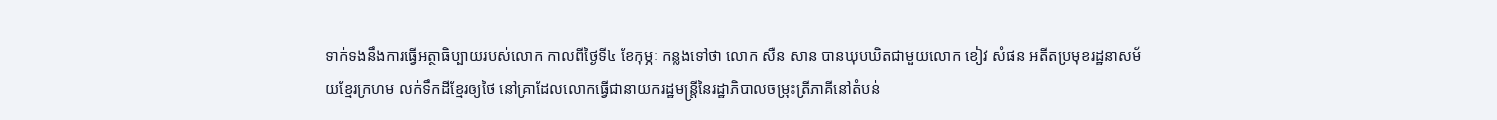ទាក់ទងនឹងការធ្វើអត្ថាធិប្បាយរបស់លោក កាលពីថ្ងៃទី៤ ខែកុម្ភៈ កន្លងទៅថា លោក សឺន សាន បានឃុបឃិតជាមួយលោក ខៀវ សំផន អតីតប្រមុខរដ្ឋនាសម័យខ្មែរក្រហម លក់ទឹកដីខ្មែរឲ្យថៃ នៅគ្រាដែលលោកធ្វើជានាយករដ្ឋមន្ត្រីនៃរដ្ឋាភិបាលចម្រុះត្រីភាគីនៅតំបន់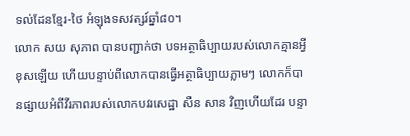ទល់ដែនខ្មែរ-ថៃ អំឡុងទសវត្សរ៍ឆ្នាំ៨០។
លោក សយ សុភាព បានបញ្ជាក់ថា បទអត្ថាធិប្បាយរបស់លោកគ្មានអ្វីខុសឡើយ ហើយបន្ទាប់ពីលោកបានធ្វើអត្ថាធិប្បាយភ្លាមៗ លោកក៏បានផ្សាយអំពីវីរភាពរបស់លោកបវរសេដ្ឋា សឺន សាន វិញហើយដែរ បន្ទា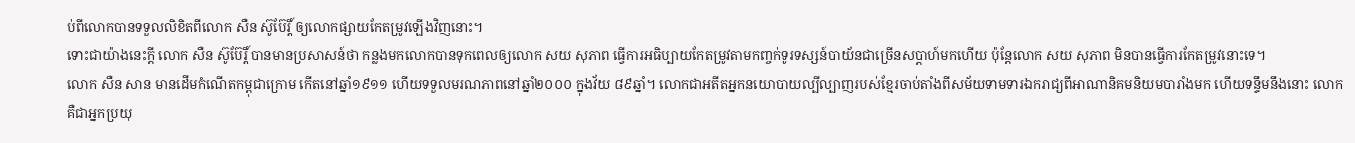ប់ពីលោកបានទទួលលិខិតពីលោក សឺន ស៊ូប៊ែរ្តិ៍ ឲ្យលោកផ្សាយកែតម្រូវឡើងវិញនោះ។
ទោះជាយ៉ាងនេះក្ដី លោក សឺន ស៊ូប៊ែរ្តិ៍ បានមានប្រសាសន៍ថា កន្លងមកលោកបានទុកពេលឲ្យលោក សយ សុភាព ធ្វើការអធិប្បាយកែតម្រូវតាមកញ្ចក់ទូរទស្សន៍បាយ័នជាច្រើនសប្ដាហ៍មកហើយ ប៉ុន្តែលោក សយ សុភាព មិនបានធ្វើការកែតម្រូវនោះទេ។
លោក សឺន សាន មានដើមកំណើតកម្ពុជាក្រោម កើតនៅឆ្នាំ១៩១១ ហើយទទួលមរណភាពនៅឆ្នាំ២០០០ ក្នុងវ័យ ៨៩ឆ្នាំ។ លោកជាអតីតអ្នកនយោបាយល្បីល្បាញរបស់ខ្មែរចាប់តាំងពីសម័យទាមទារឯករាជ្យពីអាណានិគមនិយមបារាំងមក ហើយទន្ទឹមនឹងនោះ លោកគឺជាអ្នកប្រយុ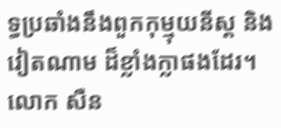ទ្ធប្រឆាំងនឹងពួកកុម្មុយនីស្ត និងវៀតណាម ដ៏ខ្លាំងក្លាផងដែរ។
លោក សឺន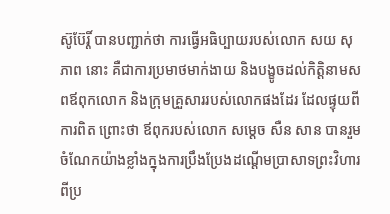ស៊ូប៊ែរ្តិ៍ បានបញ្ជាក់ថា ការធ្វើអធិប្បាយរបស់លោក សយ សុភាព នោះ គឺជាការប្រមាថមាក់ងាយ និងបង្ខូចដល់កិត្តិនាមសពឪពុកលោក និងក្រុមគ្រួសាររបស់លោកផងដែរ ដែលផ្ទុយពីការពិត ព្រោះថា ឪពុករបស់លោក សម្តេច សឺន សាន បានរួមចំណែកយ៉ាងខ្លាំងក្នុងការប្រឹងប្រែងដណ្ដើមប្រាសាទព្រះវិហារពីប្រ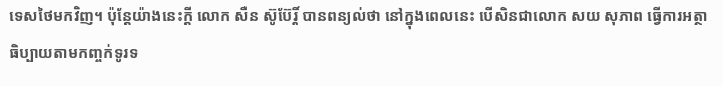ទេសថៃមកវិញ។ ប៉ុន្តែយ៉ាងនេះក្ដី លោក សឺន ស៊ូប៊ែរ្តិ៍ បានពន្យល់ថា នៅក្នុងពេលនេះ បើសិនជាលោក សយ សុភាព ធ្វើការអត្ថាធិប្បាយតាមកញ្ចក់ទូរទ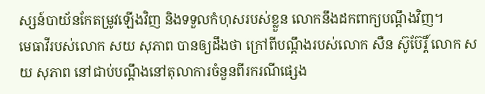ស្សន៍បាយ័នកែតម្រូវឡើងវិញ និងទទួលកំហុសរបស់ខ្លួន លោកនឹងដកពាក្យបណ្ដឹងវិញ។
មេធាវីរបស់លោក សយ សុភាព បានឲ្យដឹងថា ក្រៅពីបណ្ដឹងរបស់លោក សឺន ស៊ូប៊ែរ្តិ៍ លោក សយ សុភាព នៅជាប់បណ្ដឹងនៅតុលាការចំនួនពីរករណីផ្សេង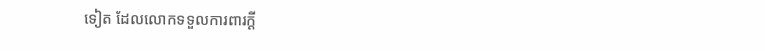ទៀត ដែលលោកទទួលការពារក្ដី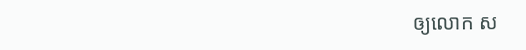ឲ្យលោក ស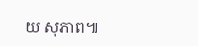យ សុភាព៕